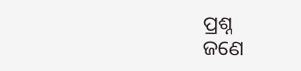ପ୍ରଶ୍ନ
ଜଣେ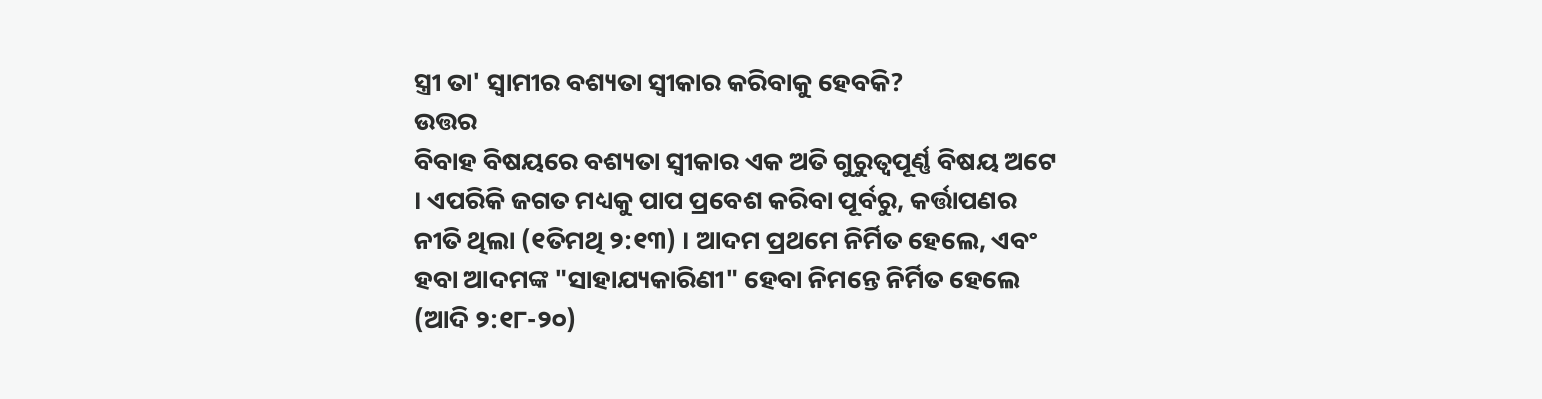ସ୍ତ୍ରୀ ତା' ସ୍ବାମୀର ବଶ୍ୟତା ସ୍ବୀକାର କରିବାକୁ ହେବକି?
ଉତ୍ତର
ବିବାହ ବିଷୟରେ ବଶ୍ୟତା ସ୍ବୀକାର ଏକ ଅତି ଗୁରୁତ୍ବପୂର୍ଣ୍ଣ ବିଷୟ ଅଟେ । ଏପରିକି ଜଗତ ମଧ୍ୟକୁ ପାପ ପ୍ରବେଶ କରିବା ପୂର୍ବରୁ, କର୍ତ୍ତାପଣର ନୀତି ଥିଲା (୧ତିମଥି ୨:୧୩) । ଆଦମ ପ୍ରଥମେ ନିର୍ମିତ ହେଲେ, ଏବଂ ହବା ଆଦମଙ୍କ "ସାହାଯ୍ୟକାରିଣୀ" ହେବା ନିମନ୍ତେ ନିର୍ମିତ ହେଲେ (ଆଦି ୨:୧୮-୨୦)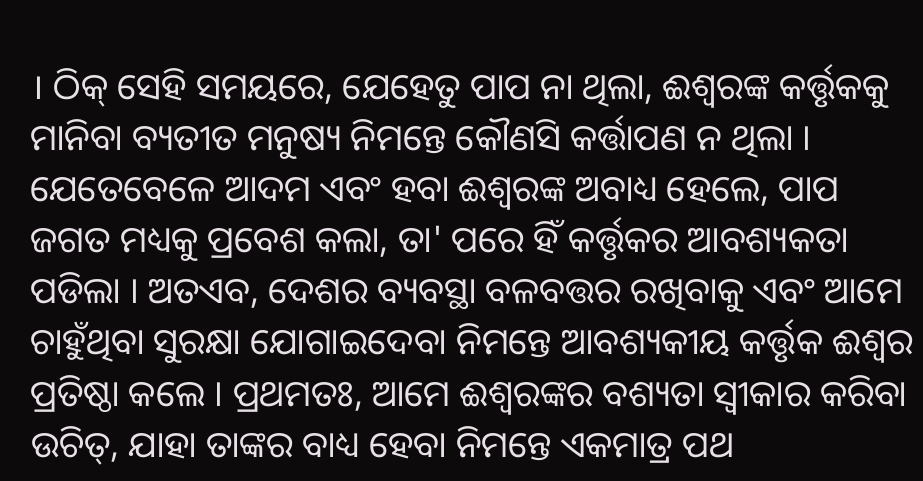। ଠିକ୍ ସେହି ସମୟରେ, ଯେହେତୁ ପାପ ନା ଥିଲା, ଈଶ୍ବରଙ୍କ କର୍ତ୍ତୃକକୁ ମାନିବା ବ୍ୟତୀତ ମନୁଷ୍ୟ ନିମନ୍ତେ କୌଣସି କର୍ତ୍ତାପଣ ନ ଥିଲା । ଯେତେବେଳେ ଆଦମ ଏବଂ ହବା ଈଶ୍ବରଙ୍କ ଅବାଧ୍ୟ ହେଲେ, ପାପ ଜଗତ ମଧ୍ୟକୁ ପ୍ରବେଶ କଲା, ତା' ପରେ ହିଁ କର୍ତ୍ତୃକର ଆବଶ୍ୟକତା ପଡିଲା । ଅତଏବ, ଦେଶର ବ୍ୟବସ୍ଥା ବଳବତ୍ତର ରଖିବାକୁ ଏବଂ ଆମେ ଚାହୁଁଥିବା ସୁରକ୍ଷା ଯୋଗାଇଦେବା ନିମନ୍ତେ ଆବଶ୍ୟକୀୟ କର୍ତ୍ତୃକ ଈଶ୍ବର ପ୍ରତିଷ୍ଠା କଲେ । ପ୍ରଥମତଃ, ଆମେ ଈଶ୍ବରଙ୍କର ବଶ୍ୟତା ସ୍ବୀକାର କରିବା ଉଚିତ୍, ଯାହା ତାଙ୍କର ବାଧ୍ୟ ହେବା ନିମନ୍ତେ ଏକମାତ୍ର ପଥ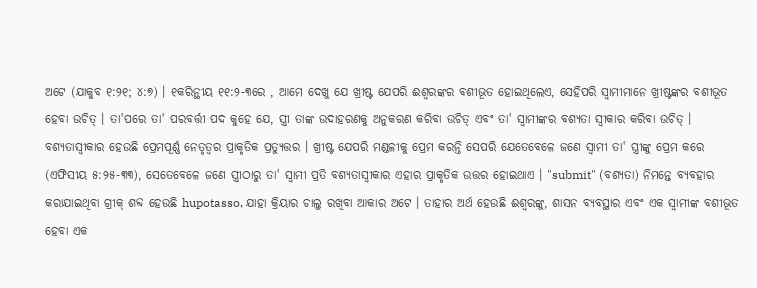ଅଟେ (ଯାକୁବ ୧:୨୧; ୪:୭) । ୧କରିନ୍ଥୀୟ ୧୧:୨-୩ରେ , ଆମେ ଦେଖୁ ଯେ ଖ୍ରୀଷ୍ଟ ଯେପରି ଈଶ୍ବରଙ୍କର ବଶୀଭୂତ ହୋଇଥିଲେଏ, ସେହିପରି ସ୍ବାମୀମାନେ ଖ୍ରୀଷ୍ଟଙ୍କର ବଶୀଭୂତ ହେବା ଉଚିତ୍ । ତା'ପରେ ତା' ପରବର୍ତ୍ତୀ ପଦ କୁହେ ଯେ, ସ୍ତ୍ରୀ ତାଙ୍କ ଉଦାହରଣକୁ ଅନୁକରଣ କରିବା ଉଚିତ୍ ଏବଂ ତା' ସ୍ବାମୀଙ୍କର ବଶ୍ୟତା ସ୍ବୀକାର କରିବା ଉଚିତ୍ ।
ବଶ୍ୟତାସ୍ବୀକାର ହେଉଛି ପ୍ରେମପୂର୍ଣ୍ଣ ନେତୃତ୍ବର ପ୍ରାକୃତିକ ପ୍ରତ୍ୟୁତ୍ତର । ଖ୍ରୀଷ୍ଟ ଯେପରି ମଣ୍ଡଳୀକୁ ପ୍ରେମ କରନ୍ତି ସେପରି ଯେତେବେଳେ ଜଣେ ସ୍ବାମୀ ତା' ସ୍ତ୍ରୀଙ୍କୁ ପ୍ରେମ କରେ (ଏଫିସୀୟ ୫:୨୫-୩୩), ସେତେବେଳେ ଜଣେ ସ୍ତ୍ରୀଠାରୁ ତା' ସ୍ବାମୀ ପ୍ରତି ବଶ୍ୟତାସ୍ବୀକାର ଏହାର ପ୍ରାକୃତିକ ଉତ୍ତର ହୋଇଥାଏ । "submit" (ବଶ୍ୟତା) ନିମନ୍ତେ ବ୍ୟବହାର କରାଯାଇଥିବା ଗ୍ରୀକ୍ ଶବ୍ଦ ହେଉଛି hupotasso, ଯାହା କ୍ରିୟାର ଚାଲୁ ରଖିବା ଆକାର ଅଟେ । ତାହାର ଅର୍ଥ ହେଉଛି ଈଶ୍ବରଙ୍କୁ, ଶାସନ ବ୍ୟବସ୍ଥାର ଏବଂ ଏକ ସ୍ବାମୀଙ୍କ ବଶୀଭୂତ ହେବା ଏକ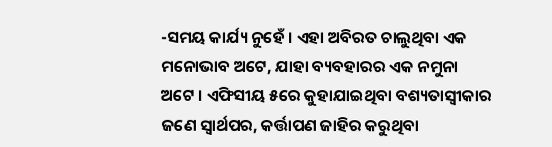-ସମୟ କାର୍ଯ୍ୟ ନୁହେଁ । ଏହା ଅବିରତ ଚାଲୁଥିବା ଏକ ମନୋଭାବ ଅଟେ, ଯାହା ବ୍ୟବହାରର ଏକ ନମୁନା ଅଟେ । ଏଫିସୀୟ ୫ରେ କୁହାଯାଇଥିବା ବଶ୍ୟତାସ୍ବୀକାର ଜଣେ ସ୍ବାର୍ଥପର, କର୍ତ୍ତାପଣ ଜାହିର କରୁଥିବା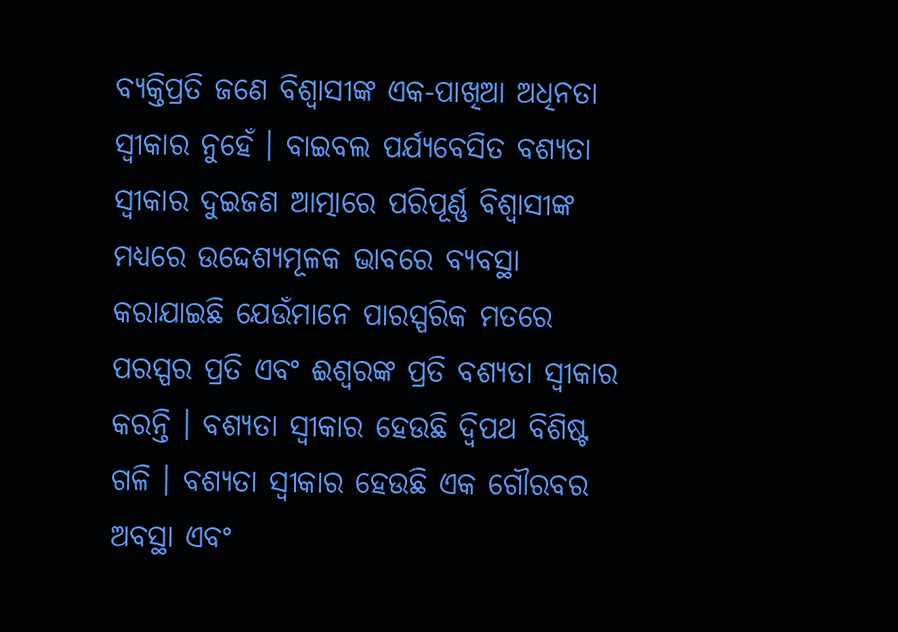ବ୍ୟକ୍ତିପ୍ରତି ଜଣେ ବିଶ୍ବାସୀଙ୍କ ଏକ-ପାଖିଆ ଅଧିନତା ସ୍ବୀକାର ନୁହେଁ । ବାଇବଲ ପର୍ଯ୍ୟବେସିତ ବଶ୍ୟତା ସ୍ବୀକାର ଦୁଇଜଣ ଆତ୍ମାରେ ପରିପୂର୍ଣ୍ଣ ବିଶ୍ବାସୀଙ୍କ ମଧ୍ୟରେ ଉଦ୍ଦେଶ୍ୟମୂଳକ ଭାବରେ ବ୍ୟବସ୍ଥା କରାଯାଇଛି ଯେଉଁମାନେ ପାରସ୍ପରିକ ମତରେ ପରସ୍ପର ପ୍ରତି ଏବଂ ଈଶ୍ବରଙ୍କ ପ୍ରତି ବଶ୍ୟତା ସ୍ବୀକାର କରନ୍ତି । ବଶ୍ୟତା ସ୍ବୀକାର ହେଉଛି ଦ୍ବିପଥ ବିଶିଷ୍ଟ ଗଳି । ବଶ୍ୟତା ସ୍ବୀକାର ହେଉଛି ଏକ ଗୌରବର ଅବସ୍ଥା ଏବଂ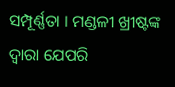ସମ୍ପୂର୍ଣ୍ଣତା । ମଣ୍ଡଳୀ ଖ୍ରୀଷ୍ଟଙ୍କ ଦ୍ବାରା ଯେପରି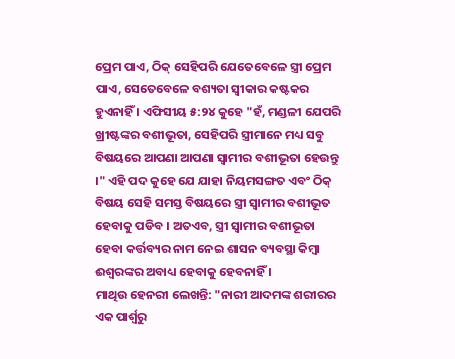ପ୍ରେମ ପାଏ, ଠିକ୍ ସେହିପରି ଯେତେବେଳେ ସ୍ତ୍ରୀ ପ୍ରେମ ପାଏ, ସେତେବେଳେ ବଶ୍ୟତା ସ୍ବୀକାର କଷ୍ଟକର ହୁଏନାହିଁ । ଏଫିସୀୟ ୫:୨୪ କୁହେ "ହଁ, ମଣ୍ଡଳୀ ଯେପରି ଖ୍ରୀଷ୍ଟଙ୍କର ବଶୀଭୂତା, ସେହିପରି ସ୍ତ୍ରୀମାନେ ମଧ୍ୟ ସବୁ ବିଷୟରେ ଆପଣା ଆପଣା ସ୍ବାମୀର ବଶୀଭୂତା ହେଉନ୍ତୁ ।" ଏହି ପଦ କୁହେ ଯେ ଯାହା ନିୟମସଙ୍ଗତ ଏବଂ ଠିକ୍ ବିଷୟ ସେହି ସମସ୍ତ ବିଷୟରେ ସ୍ତ୍ରୀ ସ୍ବାମୀର ବଶୀଭୂତ ହେବାକୁ ପଡିବ । ଅତଏବ, ସ୍ତ୍ରୀ ସ୍ବାମୀର ବଶୀଭୂତା ହେବା କର୍ତ୍ତବ୍ୟର ନାମ ନେଇ ଶାସନ ବ୍ୟବସ୍ଥା କିମ୍ବା ଈଶ୍ବରଙ୍କର ଅବାଧ୍ୟ ହେବାକୁ ହେବନାହିଁ ।
ମାଥିଉ ହେନରୀ ଲେଖନ୍ତି: "ନାରୀ ଆଦମଙ୍କ ଶରୀରର ଏକ ପାର୍ଶ୍ବରୁ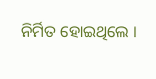ନିର୍ମିତ ହୋଇଥିଲେ ।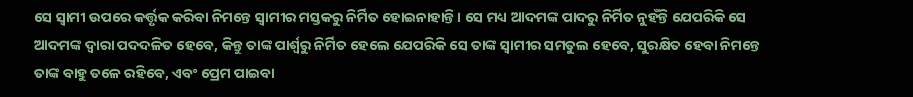ସେ ସ୍ବାମୀ ଉପରେ କର୍ତ୍ତୃକ କରିବା ନିମନ୍ତେ ସ୍ବାମୀର ମସ୍ତକରୁ ନିର୍ମିତ ହୋଇନାହାନ୍ତି । ସେ ମଧ୍ୟ ଆଦମଙ୍କ ପାଦରୁ ନିର୍ମିତ ନୁହଁନ୍ତି ଯେପରିକି ସେ ଆଦମଙ୍କ ଦ୍ବାରା ପଦଦଳିତ ହେବେ, କିନ୍ତୁ ତାଙ୍କ ପାର୍ଶ୍ବରୁ ନିର୍ମିତ ହେଲେ ଯେପରିକି ସେ ତାଙ୍କ ସ୍ବାମୀର ସମତୁଲ ହେବେ, ସୁରକ୍ଷିତ ହେବା ନିମନ୍ତେ ତାଙ୍କ ବାହୁ ତଳେ ରହିବେ, ଏବଂ ପ୍ରେମ ପାଇବା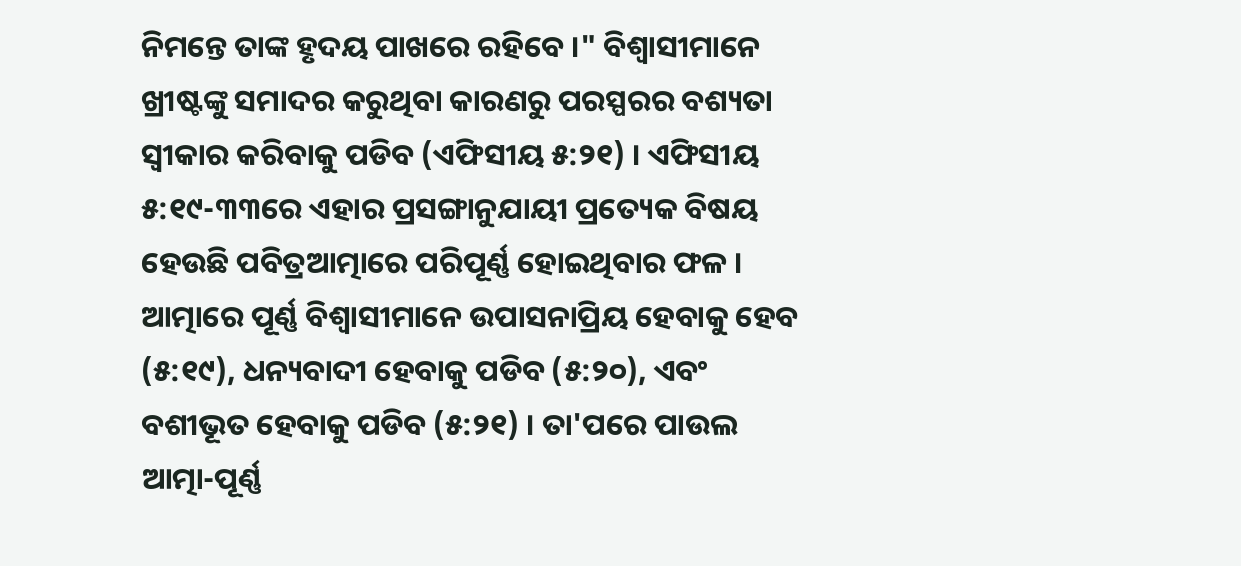ନିମନ୍ତେ ତାଙ୍କ ହୃଦୟ ପାଖରେ ରହିବେ ।" ବିଶ୍ବାସୀମାନେ ଖ୍ରୀଷ୍ଟଙ୍କୁ ସମାଦର କରୁଥିବା କାରଣରୁ ପରସ୍ପରର ବଶ୍ୟତା ସ୍ବୀକାର କରିବାକୁ ପଡିବ (ଏଫିସୀୟ ୫:୨୧) । ଏଫିସୀୟ ୫:୧୯-୩୩ରେ ଏହାର ପ୍ରସଙ୍ଗାନୁଯାୟୀ ପ୍ରତ୍ୟେକ ବିଷୟ ହେଉଛି ପବିତ୍ରଆତ୍ମାରେ ପରିପୂର୍ଣ୍ଣ ହୋଇଥିବାର ଫଳ । ଆତ୍ମାରେ ପୂର୍ଣ୍ଣ ବିଶ୍ବାସୀମାନେ ଉପାସନାପ୍ରିୟ ହେବାକୁ ହେବ (୫:୧୯), ଧନ୍ୟବାଦୀ ହେବାକୁ ପଡିବ (୫:୨୦), ଏବଂ ବଶୀଭୂତ ହେବାକୁ ପଡିବ (୫:୨୧) । ତା'ପରେ ପାଉଲ ଆତ୍ମା-ପୂର୍ଣ୍ଣ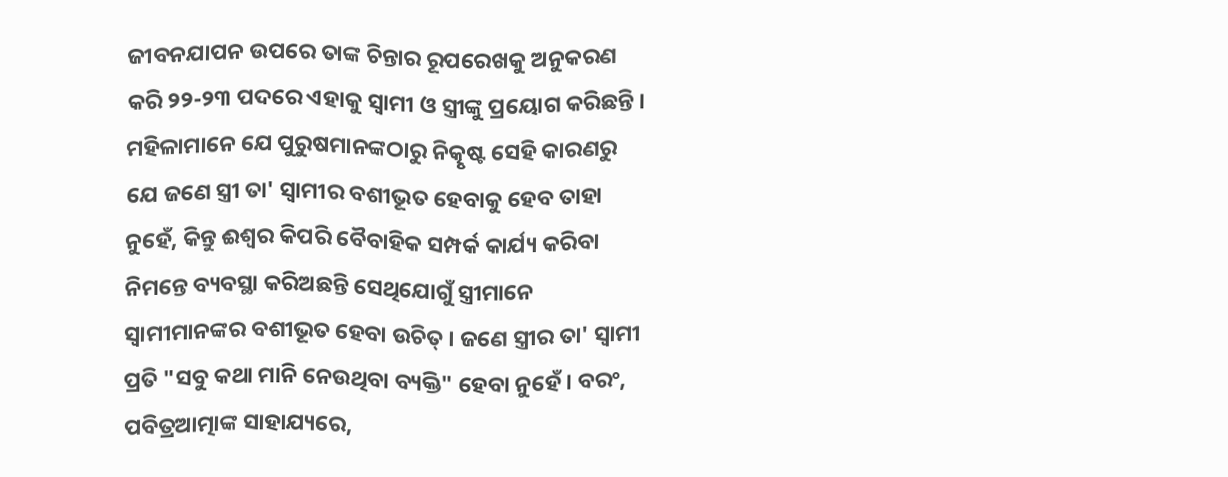ଜୀବନଯାପନ ଉପରେ ତାଙ୍କ ଚିନ୍ତାର ରୂପରେଖକୁ ଅନୁକରଣ କରି ୨୨-୨୩ ପଦରେ ଏହାକୁ ସ୍ବାମୀ ଓ ସ୍ତ୍ରୀଙ୍କୁ ପ୍ରୟୋଗ କରିଛନ୍ତି । ମହିଳାମାନେ ଯେ ପୁରୁଷମାନଙ୍କଠାରୁ ନିତ୍କୃଷ୍ଟ ସେହି କାରଣରୁ ଯେ ଜଣେ ସ୍ତ୍ରୀ ତା' ସ୍ବାମୀର ବଶୀଭୂତ ହେବାକୁ ହେବ ତାହା ନୁହେଁ, କିନ୍ତୁ ଈଶ୍ବର କିପରି ବୈବାହିକ ସମ୍ପର୍କ କାର୍ଯ୍ୟ କରିବା ନିମନ୍ତେ ବ୍ୟବସ୍ଥା କରିଅଛନ୍ତି ସେଥିଯୋଗୁଁ ସ୍ତ୍ରୀମାନେ ସ୍ବାମୀମାନଙ୍କର ବଶୀଭୂତ ହେବା ଉଚିତ୍ । ଜଣେ ସ୍ତ୍ରୀର ତା' ସ୍ବାମୀ ପ୍ରତି "ସବୁ କଥା ମାନି ନେଉଥିବା ବ୍ୟକ୍ତି" ହେବା ନୁହେଁ । ବରଂ, ପବିତ୍ରଆତ୍ମାଙ୍କ ସାହାଯ୍ୟରେ,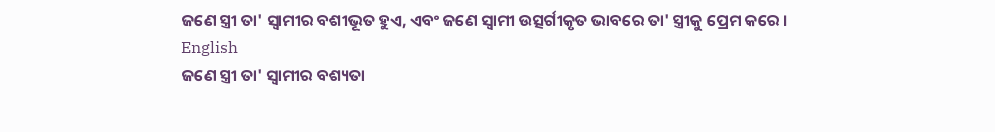ଜଣେ ସ୍ତ୍ରୀ ତା' ସ୍ବାମୀର ବଶୀଭୂତ ହୁଏ, ଏବଂ ଜଣେ ସ୍ବାମୀ ଉତ୍ସର୍ଗୀକୃତ ଭାବରେ ତା' ସ୍ତ୍ରୀକୁ ପ୍ରେମ କରେ ।
English
ଜଣେ ସ୍ତ୍ରୀ ତା' ସ୍ବାମୀର ବଶ୍ୟତା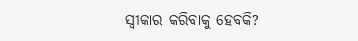ସ୍ବୀକାର କରିବାକୁ ହେବକି?